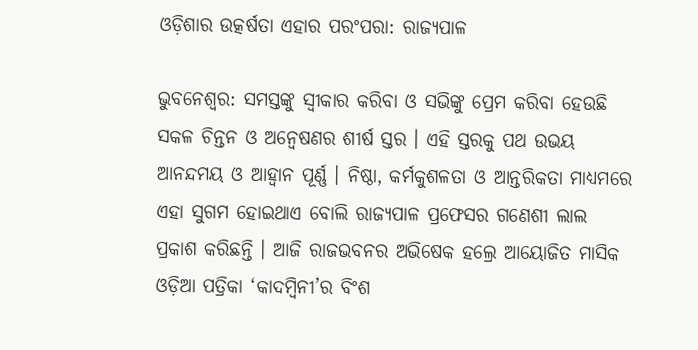ଓଡ଼ିଶାର ଉତ୍କର୍ଷତା ଏହାର ପରଂପରା: ରାଜ୍ୟପାଳ

ଭୁବନେଶ୍ୱର: ସମସ୍ତଙ୍କୁ ସ୍ୱୀକାର କରିବା ଓ ସଭିଙ୍କୁ ପ୍ରେମ କରିବା ହେଉଛି ସକଳ ଚିନ୍ତନ ଓ ଅନ୍ୱେଷଣର ଶୀର୍ଷ ସ୍ତର । ଏହି ସ୍ତରକୁ ପଥ ଉଭୟ ଆନନ୍ଦମୟ ଓ ଆହ୍ୱାନ ପୂର୍ଣ୍ଣ । ନିଷ୍ଠା, କର୍ମକୁଶଳତା ଓ ଆନ୍ତରିକତା ମାଧ୍ୟମରେ ଏହା ସୁଗମ ହୋଇଥାଏ ବୋଲି ରାଜ୍ୟପାଳ ପ୍ରଫେସର ଗଣେଶୀ ଲାଲ ପ୍ରକାଶ କରିଛନ୍ତି । ଆଜି ରାଜଭବନର ଅଭିଷେକ ହଲ୍ରେ ଆୟୋଜିତ ମାସିକ ଓଡ଼ିଆ ପତ୍ରିକା ‘କାଦମ୍ବିନୀ’ର ବିଂଶ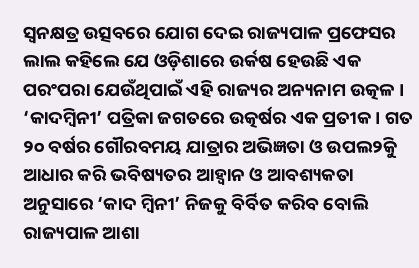ସ୍ୱନକ୍ଷତ୍ର ଉତ୍ସବରେ ଯୋଗ ଦେଇ ରାଜ୍ୟପାଳ ପ୍ରଫେସର ଲାଲ କହିଲେ ଯେ ଓଡ଼ିଶାରେ ଉର୍କଷ ହେଉଛି ଏକ ପରଂପରା ଯେଉଁଥିପାଇଁ ଏହି ରାଜ୍ୟର ଅନ୍ୟନାମ ଉତ୍କଳ । ‘କାଦମ୍ବିନୀ’ ପତ୍ରିକା ଜଗତରେ ଉତ୍କର୍ଷର ଏକ ପ୍ରତୀକ । ଗତ ୨୦ ବର୍ଷର ଗୌରବମୟ ଯାତ୍ରାର ଅଭିଜ୍ଞତା ଓ ଉପଲ୨ିକୁ ଆଧାର କରି ଭବିଷ୍ୟତର ଆହ୍ୱାନ ଓ ଆବଶ୍ୟକତା ଅନୁସାରେ ‘କାଦ ମ୍ବିନୀ’ ନିଜକୁ ବିର୍ବିତ କରିବ ବୋଲି ରାଜ୍ୟପାଳ ଆଶା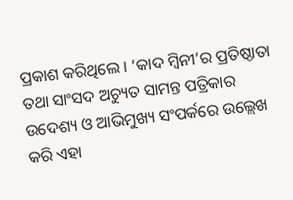ପ୍ରକାଶ କରିଥିଲେ । ‘କାଦ ମ୍ବିନୀ’ର ପ୍ରତିଷ୍ଠାତା ତଥା ସାଂସଦ ଅଚ୍ୟୁତ ସାମନ୍ତ ପତ୍ରିକାର ଉଦେଶ୍ୟ ଓ ଆଭିମୁଖ୍ୟ ସଂପର୍କରେ ଉଲ୍ଲେଖ କରି ଏହା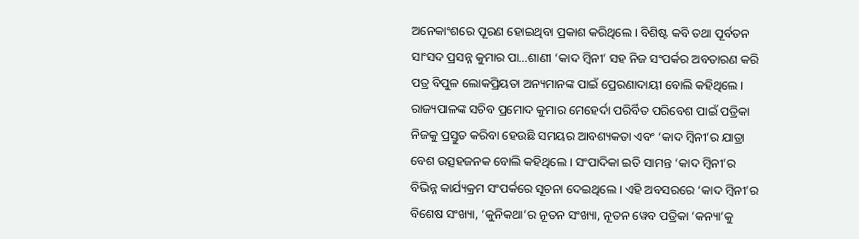ଅନେକାଂଶରେ ପୂରଣ ହୋଇଥିବା ପ୍ରକାଶ କରିଥିଲେ । ବିଶିଷ୍ଟ କବି ତଥା ପୂର୍ବତନ ସାଂସଦ ପ୍ରସନ୍ନ କୁମାର ପା…ଶାଣୀ ‘କାଦ ମ୍ବିନୀ’ ସହ ନିଜ ସଂପର୍କର ଅବତାରଣ କରି ପତ୍ର ବିପୁଳ ଲୋକପ୍ରିୟତା ଅନ୍ୟମାନଙ୍କ ପାଇଁ ପ୍ରେରଣାଦାୟୀ ବୋଲି କହିଥିଲେ । ରାଜ୍ୟପାଳଙ୍କ ସଚିବ ପ୍ରମୋଦ କୁମାର ମେହେର୍ଦା ପରିର୍ବିତ ପରିବେଶ ପାଇଁ ପତ୍ରିକା ନିଜକୁ ପ୍ରସ୍ତୁତ କରିବା ହେଉଛି ସମୟର ଆବଶ୍ୟକତା ଏବଂ ‘କାଦ ମ୍ବିନୀ’ର ଯାତ୍ରା ବେଶ ଉତ୍ସହଜନକ ବୋଲି କହିଥିଲେ । ସଂପାଦିକା ଇତି ସାମନ୍ତ ‘କାଦ ମ୍ବିନୀ’ର ବିଭିନ୍ନ କାର୍ଯ୍ୟକ୍ରମ ସଂପର୍କରେ ସୂଚନା ଦେଇଥିଲେ । ଏହି ଅବସରରେ ‘କାଦ ମ୍ବିନୀ’ର ବିଶେଷ ସଂଖ୍ୟା, ‘କୁନିକଥା’ର ନୂତନ ସଂଖ୍ୟା, ନୂତନ ୱେବ ପତ୍ରିକା ‘କନ୍ୟା’କୁ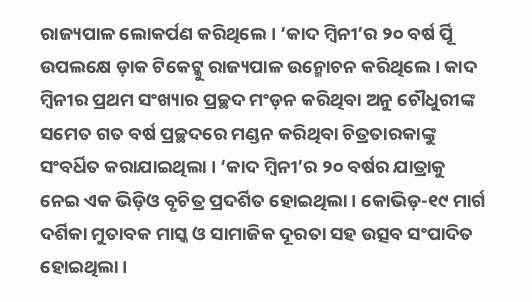ରାଜ୍ୟପାଳ ଲୋକର୍ପଣ କରିଥିଲେ । ‘କାଦ ମ୍ବିନୀ’ର ୨୦ ବର୍ଷ ର୍ପୂି ଉପଲକ୍ଷେ ଡ଼ାକ ଟିକେଟ୍କୁ ରାଜ୍ୟପାଳ ଉନ୍ମୋଚନ କରିଥିଲେ । କାଦ ମ୍ବିନୀର ପ୍ରଥମ ସଂଖ୍ୟାର ପ୍ରଚ୍ଛଦ ମଂଡ଼ନ କରିଥିବା ଅନୁ ଚୌଧୁରୀଙ୍କ ସମେତ ଗତ ବର୍ଷ ପ୍ରଚ୍ଛଦରେ ମଣ୍ଡନ କରିଥିବା ଚିତ୍ରତାରକାଙ୍କୁ ସଂବର୍ଧିତ କରାଯାଇଥିଲା । ‘କାଦ ମ୍ବିନୀ’ର ୨୦ ବର୍ଷର ଯାତ୍ରାକୁ ନେଇ ଏକ ଭିଡ଼ିଓ ବୃଚିତ୍ର ପ୍ରଦର୍ଶିତ ହୋଇଥିଲା । କୋଭିଡ଼-୧୯ ମାର୍ଗ ଦର୍ଶିକା ମୁତାବକ ମାସ୍କ ଓ ସାମାଜିକ ଦୂରତା ସହ ଉତ୍ସବ ସଂପାଦିତ ହୋଇଥିଲା ।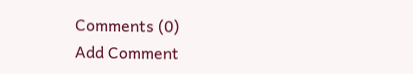Comments (0)
Add Comment